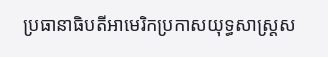ប្រធានាធិបតីអាមេរិកប្រកាសយុទ្ធសាស្ត្រស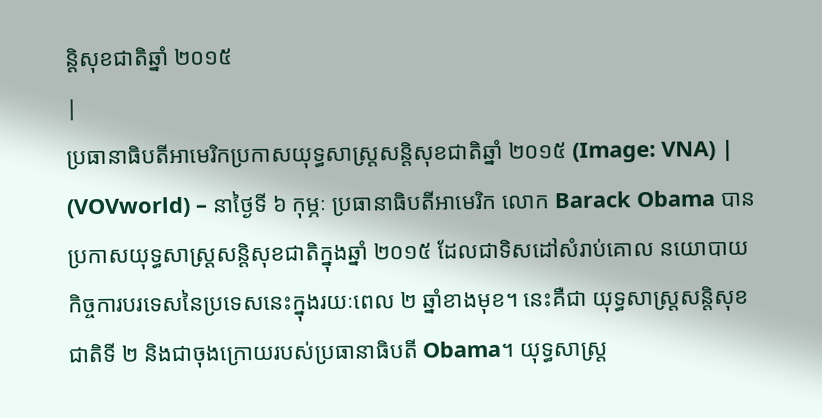ន្តិសុខជាតិឆ្នាំ ២០១៥
|
ប្រធានាធិបតីអាមេរិកប្រកាសយុទ្ធសាស្ត្រសន្តិសុខជាតិឆ្នាំ ២០១៥ (Image: VNA) |
(VOVworld) – នាថ្ងៃទី ៦ កុម្ភៈ ប្រធានាធិបតីអាមេរិក លោក Barack Obama បានប្រកាសយុទ្ធសាស្ត្រសន្តិសុខជាតិក្នុងឆ្នាំ ២០១៥ ដែលជាទិសដៅសំរាប់គោល នយោបាយកិច្ចការបរទេសនៃប្រទេសនេះក្នុងរយៈពេល ២ ឆ្នាំខាងមុខ។ នេះគឺជា យុទ្ធសាស្ត្រសន្តិសុខជាតិទី ២ និងជាចុងក្រោយរបស់ប្រធានាធិបតី Obama។ យុទ្ធសាស្ត្រ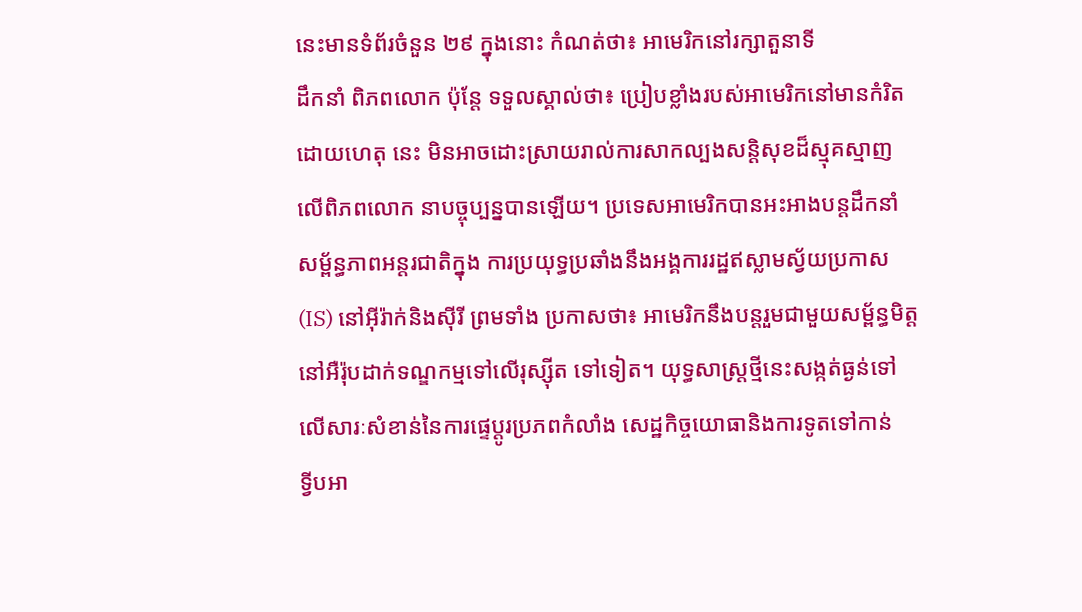នេះមានទំព័រចំនួន ២៩ ក្នុងនោះ កំណត់ថា៖ អាមេរិកនៅរក្សាតួនាទី
ដឹកនាំ ពិភពលោក ប៉ុន្តែ ទទួលស្គាល់ថា៖ ប្រៀបខ្លាំងរបស់អាមេរិកនៅមានកំរិត
ដោយហេតុ នេះ មិនអាចដោះស្រាយរាល់ការសាកល្បងសន្តិសុខដ៏ស្មុគស្មាញ
លើពិភពលោក នាបច្ចុប្បន្នបានឡើយ។ ប្រទេសអាមេរិកបានអះអាងបន្តដឹកនាំ
សម្ព័ន្ធភាពអន្តរជាតិក្នុង ការប្រយុទ្ធប្រឆាំងនឹងអង្គការរដ្ឋឥស្លាមស្វ័យប្រកាស
(IS) នៅអ៊ីរ៉ាក់និងស៊ីរី ព្រមទាំង ប្រកាសថា៖ អាមេរិកនឹងបន្តរួមជាមួយសម្ព័ន្ធមិត្ត
នៅអឺរ៉ុបដាក់ទណ្ឌកម្មទៅលើរុស្ស៊ីត ទៅទៀត។ យុទ្ធសាស្ត្រថ្មីនេះសង្កត់ធ្ងន់ទៅ
លើសារៈសំខាន់នៃការផ្ទេប្តូរប្រភពកំលាំង សេដ្ឋកិច្ចយោធានិងការទូតទៅកាន់
ទ្វីបអា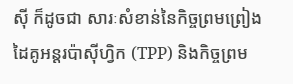ស៊ី ក៏ដូចជា សារៈសំខាន់នៃកិច្ចព្រមព្រៀង ដៃគូអន្តរប៉ាស៊ីហ្វិក (TPP) និងកិច្ចព្រម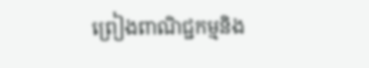ព្រៀងពាណិជ្ជកម្មនិង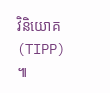វិនិយោគ (TIPP) ៕